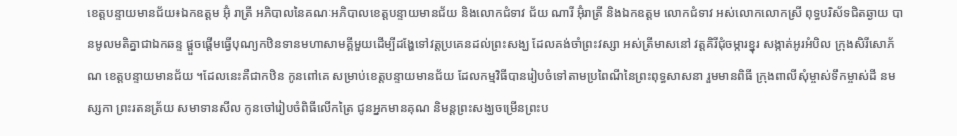ខេត្តបន្ទាយមានជ័យ៖ឯកឧត្តម អ៊ុំ រាត្រី អភិបាលនៃគណៈអភិបាលខេត្តបន្ទាយមានជ័យ និងលោកជំទាវ ជ័យ ណារី អ៊ុំរាត្រី និងឯកឧត្តម លោកជំទាវ អស់លោកលោកស្រី ពុទ្ធបរិស័ទជិតឆ្ងាយ បានមូលមតិគ្នាជាឯកឆន្ទ ផ្ដួចផ្ដើមធ្វើបុណ្យកឋិនទានមហាសាមគ្គីមួយដើម្បីដង្ហែទៅវត្តប្រគេនដល់ព្រះសង្ឃ ដែលគង់ចាំព្រះវស្សា អស់ត្រីមាសនៅ វត្តគិរីជុំចម្ការខ្នុរ សង្កាត់អូរអំបិល ក្រុងសិរីសោភ័ណ ខេត្តបន្ទាយមានជ័យ ។ដែលនេះគឺជាកឋិន កូនពៅគេ សម្រាប់ខេត្តបន្ទាយមានជ័យ ដែលកម្មវិធីបានរៀបចំទៅតាមប្រពៃណីនៃព្រះពុទ្ធសាសនា រួមមានពិធី ក្រុងពាលីសុំម្ចាស់ទឹកម្ចាស់ដី នមស្សកា ព្រះរតនត្រ័យ សមាទានសីល កូនចៅរៀបចំពិធីលើកត្រៃ ជូនអ្នកមានគុណ និមន្តព្រះសង្ឃចម្រើនព្រះប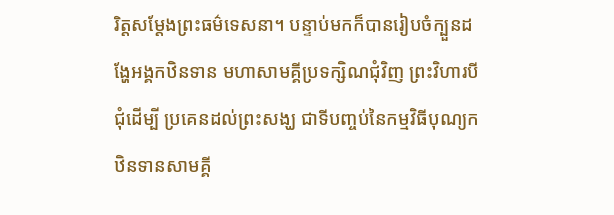រិត្តសម្ដែងព្រះធម៌ទេសនា។ បន្ទាប់មកក៏បានរៀបចំក្បួនដង្ហែអង្គកឋិនទាន មហាសាមគ្គីប្រទក្សិណជុំវិញ ព្រះវិហារបីជុំដើម្បី ប្រគេនដល់ព្រះសង្ឃ ជាទីបញ្ចប់នៃកម្មវិធីបុណ្យកឋិនទានសាមគ្គី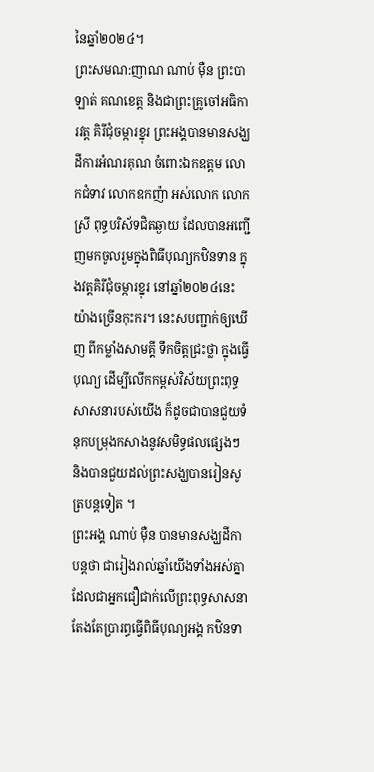នៃឆ្នាំ២០២៤។
ព្រះសមណ:ញាណ ណាប់ ម៉ឺន ព្រះបាឡាត់ គណខេត្ត និងជាព្រះគ្រូចៅអធិការវត្ត គិរីជុំចម្ការខ្នុរ ព្រះអង្គបានមានសង្ឃដីការអំណរគុណ ចំពោះឯកឧត្តម លោកជំទាវ លោកឧកញ៉ា អស់លោក លោកស្រី ពុទ្ធបរិស័ទជិតឆ្ងាយ ដែលបានអញ្ជើញមកចូលរួមក្នុងពិធីបុណ្យកឋិនទាន ក្នុងវត្តគិរីជុំចម្ការខ្នុរ នៅឆ្នាំ២០២៤នេះយ៉ាងច្រើនកុះករ។ នេះសបញ្ជាក់ឲ្យឃើញ ពីកម្លាំងសាមគ្គី ទឹកចិត្តជ្រះថ្លា ក្នុងធ្វើបុណ្យ ដើម្បីលើកកម្ពស់វិស័យព្រះពុទ្ធសាសនារបស់យើង ក៏ដូចជាបានជួយទំនុកបម្រុងកសាងនូវសមិទ្ធផលផ្សេងៗ និងបានជួយដល់ព្រះសង្ឃបានរៀនសូត្របន្តទៀត ។
ព្រះអង្គ ណាប់ ម៉ឺន បានមានសង្ឃដីកាបន្តថា ជារៀងរាល់ឆ្នាំយើងទាំងអស់គ្នាដែលជាអ្នកជឿជាក់លើព្រះពុទ្ធសាសនា តែងតែប្រារព្ធធ្វើពិធីបុណ្យអង្គ កឋិនទា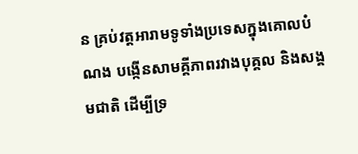ន គ្រប់វត្តអារាមទូទាំងប្រទេសក្នុងគោលបំណង បង្កើនសាមគ្គីភាពរវាងបុគ្គល និងសង្គមជាតិ ដើម្បីទ្រ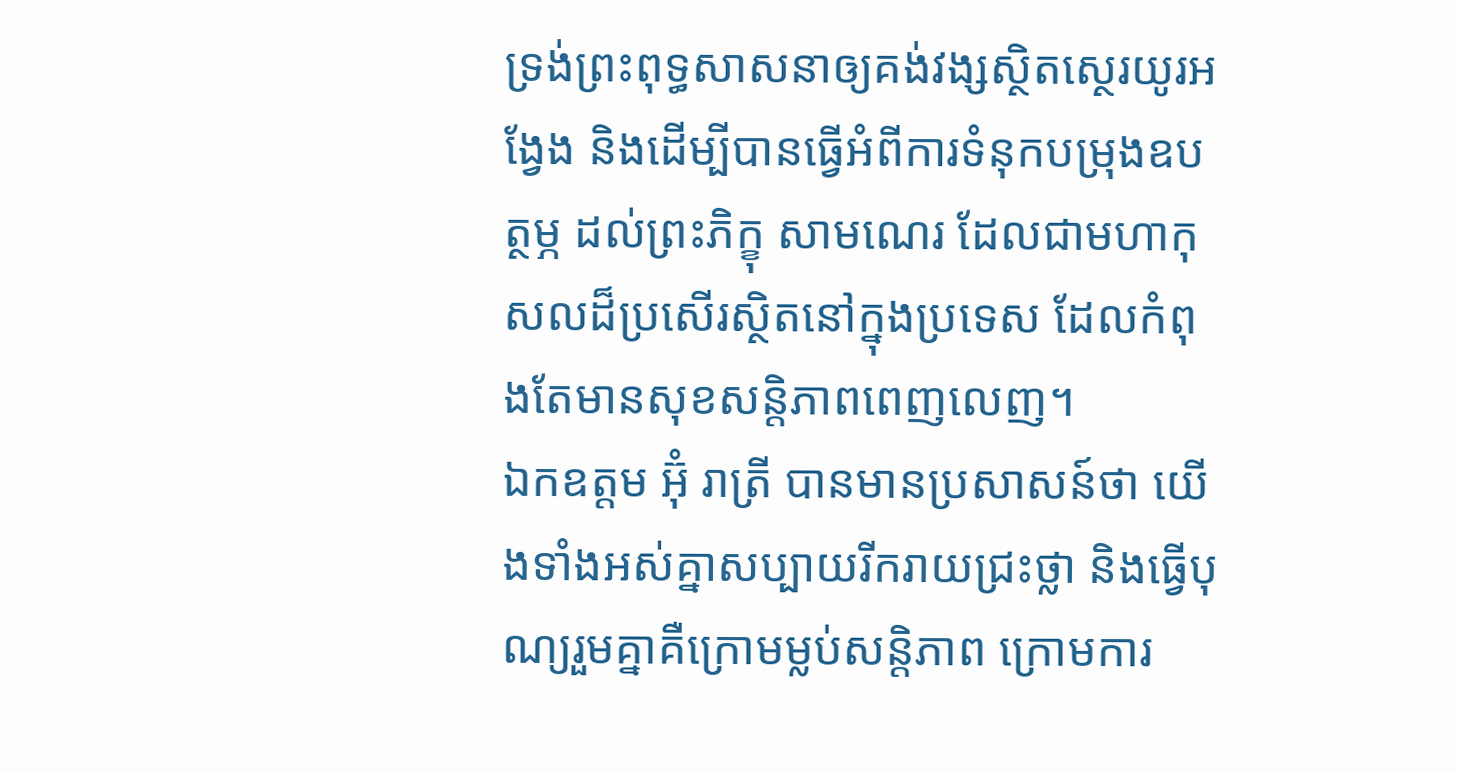ទ្រង់ព្រះពុទ្ធសាសនាឲ្យគង់វង្សស្ថិតស្ថេរយូរអង្វែង និងដើម្បីបានធ្វើអំពីការទំនុកបម្រុងឧបត្ថម្ភ ដល់ព្រះភិក្ខុ សាមណេរ ដែលជាមហាកុសលដ៏ប្រសើរស្ថិតនៅក្នុងប្រទេស ដែលកំពុងតែមានសុខសន្តិភាពពេញលេញ។
ឯកឧត្តម អ៊ុំ រាត្រី បានមានប្រសាសន៍ថា យើងទាំងអស់គ្នាសប្បាយរីករាយជ្រះថ្លា និងធ្វើបុណ្យរួមគ្នាគឺក្រោមម្លប់សន្តិភាព ក្រោមការ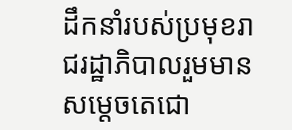ដឹកនាំរបស់ប្រមុខរាជរដ្ឋាភិបាលរួមមាន សម្តេចតេជោ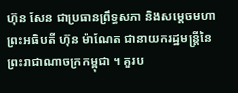ហ៊ុន សែន ជាប្រធានព្រឹទ្ធសភា និងសម្តេចមហាព្រះអធិបតី ហ៊ុន ម៉ាណែត ជានាយករដ្ឋមន្ត្រីនៃព្រះរាជាណាចក្រកម្ពុជា ។ គួរប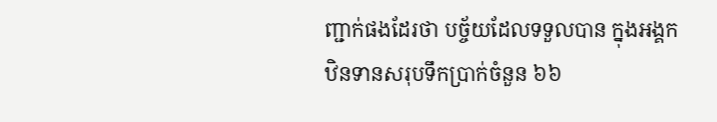ញ្ជាក់ផងដែរថា បច្ច័យដែលទទួលបាន ក្នុងអង្គកឋិនទានសរុបទឹកប្រាក់ចំនួន ៦៦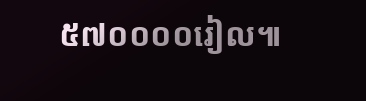៥៧០០០០រៀល៕